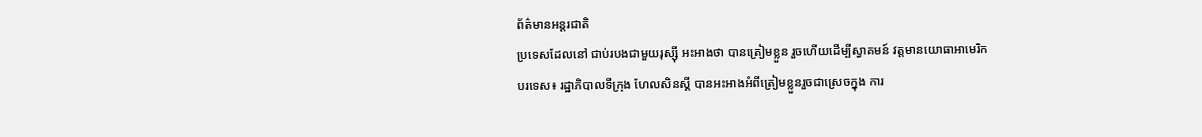ព័ត៌មានអន្តរជាតិ
ប្រទេសដែលនៅ ជាប់របងជាមួយរុស្ស៊ី អះអាងថា បានត្រៀមខ្លួន រួចហើយដើម្បីស្វាគមន៍ វត្តមានយោធាអាមេរិក
បរទេស៖ រដ្ឋាភិបាលទីក្រុង ហែលសិនស្គី បានអះអាងអំពីត្រៀមខ្លួនរួចជាស្រេចក្នុង ការ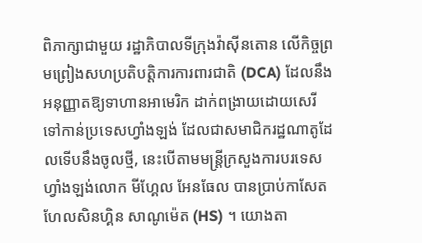ពិភាក្សាជាមួយ រដ្ឋាភិបាលទីក្រុងវ៉ាស៊ីនតោន លើកិច្ចព្រមព្រៀងសហប្រតិបត្តិការការពារជាតិ (DCA) ដែលនឹងអនុញ្ញាតឱ្យទាហានអាមេរិក ដាក់ពង្រាយដោយសេរី ទៅកាន់ប្រទេសហ្វាំងឡង់ ដែលជាសមាជិករដ្ឋណាតូដែលទើបនឹងចូលថ្មី, នេះបើតាមមន្ត្រីក្រសួងការបរទេសហ្វាំងឡង់លោក មីហ្គែល អែនធែល បានប្រាប់កាសែត ហែលសិនហ្គិន សាណូម៉េត (HS) ។ យោងតា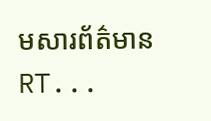មសារព័ត៌មាន RT...